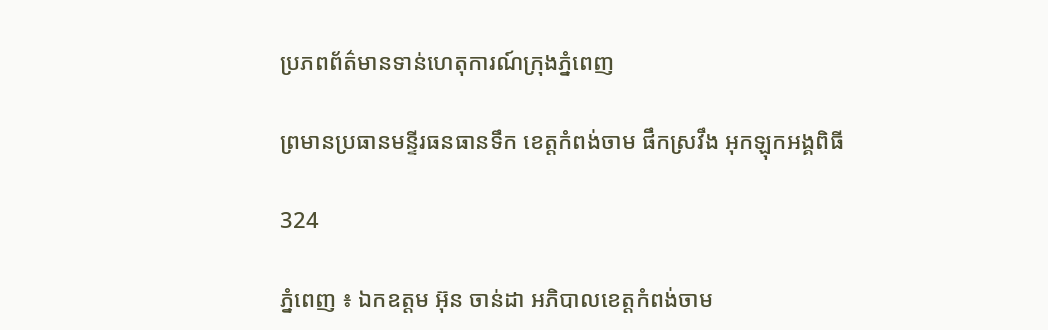ប្រភពព័ត៌មានទាន់ហេតុការណ៍ក្រុងភ្នំពេញ

ព្រមានប្រធានមន្ទីរធនធានទឹក ខេត្តកំពង់ចាម ផឹកស្រវឹង អុកឡុកអង្គពិធី

324

ភ្នំពេញ ៖ ឯកឧត្តម អ៊ុន ចាន់ដា អភិបាលខេត្តកំពង់ចាម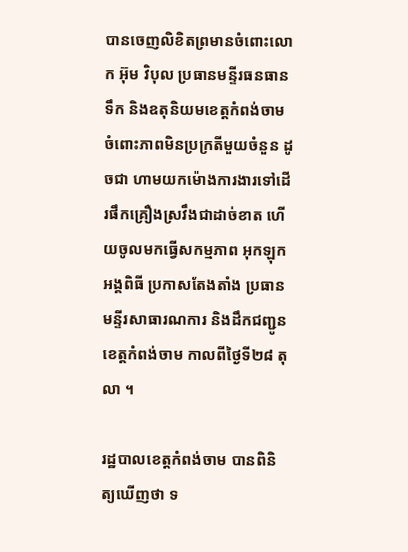បានចេញលិខិតព្រមានចំពោះលោក អ៊ុម វិបុល ប្រធានមន្ទីរធនធានទឹក និងឧតុនិយមខេត្តកំពង់ចាម ចំពោះភាពមិនប្រក្រតីមួយចំនួន ដូចជា ហាមយកម៉ោងការងារទៅដើរផឹកគ្រឿងស្រវឹងជាដាច់ខាត ហើយចូលមកធ្វើសកម្មភាព អុកឡុកអង្គពិធី ប្រកាសតែងតាំង ប្រធានមន្ទីរសាធារណការ និងដឹកជញ្ជូន ខេត្តកំពង់ចាម កាលពីថ្ងៃទី២៨ តុលា ។

រដ្ឋបាលខេត្តកំពង់ចាម បានពិនិត្យឃើញថា ទ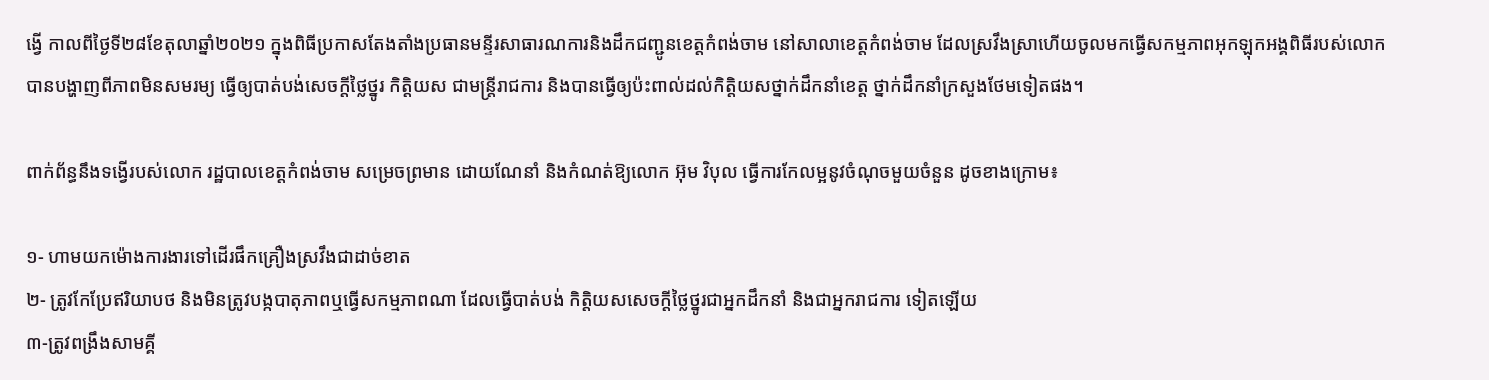ង្វើ កាលពីថ្ងៃទី២៨ខែតុលាឆ្នាំ២០២១ ក្នុងពិធីប្រកាសតែងតាំងប្រធានមន្ទីរសាធារណការនិងដឹកជញ្ជូនខេត្តកំពង់ចាម នៅសាលាខេត្តកំពង់ចាម ដែលស្រវឹងស្រាហើយចូលមកធ្វើសកម្មភាពអុកឡុកអង្គពិធីរបស់លោកបានបង្ហាញពីភាពមិនសមរម្យ ធ្វើឲ្យបាត់បង់សេចក្តីថ្លៃថ្នូរ កិត្តិយស ជាមន្រ្តីរាជការ និងបានធ្វើឲ្យប៉ះពាល់ដល់កិតិ្តយសថ្នាក់ដឹកនាំខេត្ត ថ្នាក់ដឹកនាំក្រសួងថែមទៀតផង។

ពាក់ព័ន្ធនឹងទង្វើរបស់លោក រដ្ឋបាលខេត្តកំពង់ចាម សម្រេចព្រមាន ដោយណែនាំ និងកំណត់ឱ្យលោក អ៊ុម វិបុល ធ្វើការកែលម្អនូវចំណុចមួយចំនួន ដូចខាងក្រោម៖

១- ហាមយកម៉ោងការងារទៅដើរផឹកគ្រឿងស្រវឹងជាដាច់ខាត
២- ត្រូវកែប្រែឥរិយាបថ និងមិនត្រូវបង្កបាតុភាពឬធ្វើសកម្មភាពណា ដែលធ្វើបាត់បង់ កិត្តិយសសេចក្ដីថ្លៃថ្នូរជាអ្នកដឹកនាំ និងជាអ្នករាជការ ទៀតឡើយ
៣-ត្រូវពង្រឹងសាមគ្គី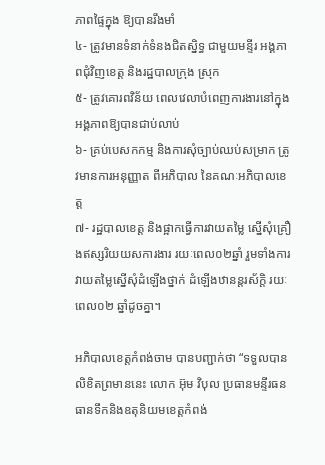ភាពផ្ទៃក្នុង ឱ្យបានរឹងមាំ
៤- ត្រូវមានទំនាក់ទំនងជិតស្និទ្ធ ជាមួយមន្ទីរ អង្គភាពជុំវិញខេត្ត និងរដ្ឋបាលក្រុង ស្រុក
៥- ត្រូវគោរពវិន័យ ពេលវេលាបំពេញការងារនៅក្នុងអង្គភាពឱ្យបានជាប់លាប់
៦- គ្រប់បេសកកម្ម និងការសុំច្បាប់ឈប់សម្រាក ត្រូវមានការអនុញ្ញាត ពីអភិបាល នៃគណៈអភិបាលខេត្ត
៧- រដ្ឋបាលខេត្ត និងផ្អាកធ្វើការវាយតម្លៃ ស្នើសុំគ្រឿងឥស្សរិយយសការងារ រយៈពេល០២ឆ្នាំ រួមទាំងការវាយតម្លៃស្នើសុំដំឡើងថ្នាក់ ដំឡើងឋានន្តរស័ក្តិ រយៈពេល០២ ឆ្នាំដូចគ្នា។

អភិបាលខេត្តកំពង់ចាម បានបញ្ជាក់ថា “ទទួលបានលិខិតព្រមាននេះ លោក អ៊ុម វិបុល ប្រធានមន្ទីរធនធានទឹកនិងឧតុនិយមខេត្តកំពង់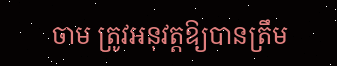ចាម ត្រូវអនុវត្តឱ្យបានត្រឹម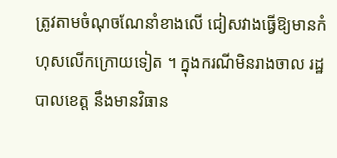ត្រូវតាមចំណុចណែនាំខាងលើ ជៀសវាងធ្វើឱ្យមានកំហុសលើកក្រោយទៀត ។ ក្នុងករណីមិនរាងចាល រដ្ឋបាលខេត្ត នឹងមានវិធាន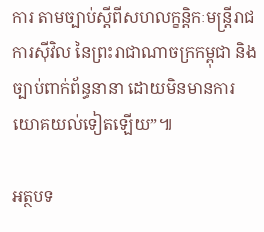ការ តាមច្បាប់ស្តីពីសហលក្ខន្តិកៈមន្ត្រីរាជការស៊ីវិល នៃព្រះរាជាណាចក្រកម្ពុជា និងច្បាប់ពាក់ព័ន្ធនានា ដោយមិនមានការ យោគយល់ទៀតឡើយ”៕

អត្ថបទ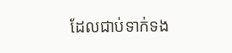ដែលជាប់ទាក់ទង